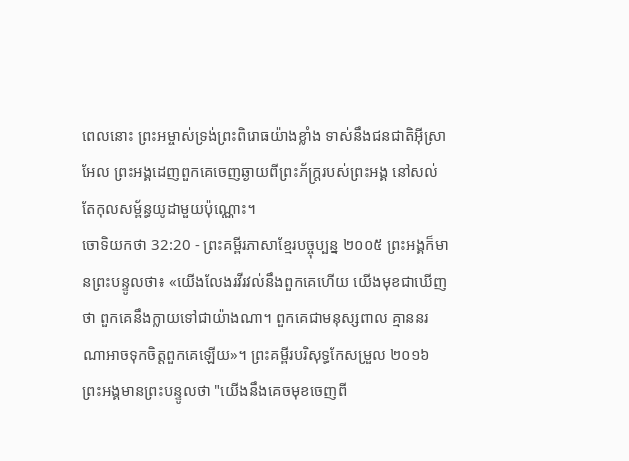ពេលនោះ ព្រះអម្ចាស់ទ្រង់ព្រះពិរោធយ៉ាងខ្លាំង ទាស់នឹងជនជាតិអ៊ីស្រាអែល ព្រះអង្គដេញពួកគេចេញឆ្ងាយពីព្រះភ័ក្ត្ររបស់ព្រះអង្គ នៅសល់តែកុលសម្ព័ន្ធយូដាមួយប៉ុណ្ណោះ។
ចោទិយកថា 32:20 - ព្រះគម្ពីរភាសាខ្មែរបច្ចុប្បន្ន ២០០៥ ព្រះអង្គក៏មានព្រះបន្ទូលថា៖ «យើងលែងរវីរវល់នឹងពួកគេហើយ យើងមុខជាឃើញថា ពួកគេនឹងក្លាយទៅជាយ៉ាងណា។ ពួកគេជាមនុស្សពាល គ្មាននរណាអាចទុកចិត្តពួកគេឡើយ»។ ព្រះគម្ពីរបរិសុទ្ធកែសម្រួល ២០១៦ ព្រះអង្គមានព្រះបន្ទូលថា "យើងនឹងគេចមុខចេញពី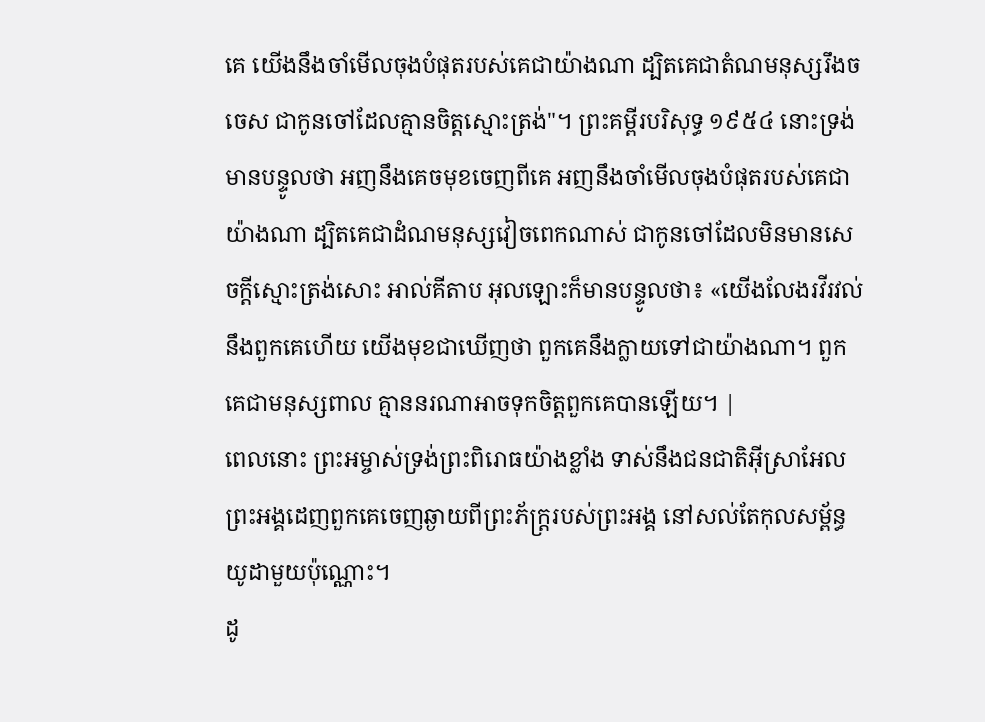គេ យើងនឹងចាំមើលចុងបំផុតរបស់គេជាយ៉ាងណា ដ្បិតគេជាតំណមនុស្សរឹងចចេស ជាកូនចៅដែលគ្មានចិត្តស្មោះត្រង់"។ ព្រះគម្ពីរបរិសុទ្ធ ១៩៥៤ នោះទ្រង់មានបន្ទូលថា អញនឹងគេចមុខចេញពីគេ អញនឹងចាំមើលចុងបំផុតរបស់គេជាយ៉ាងណា ដ្បិតគេជាដំណមនុស្សវៀចពេកណាស់ ជាកូនចៅដែលមិនមានសេចក្ដីស្មោះត្រង់សោះ អាល់គីតាប អុលឡោះក៏មានបន្ទូលថា៖ «យើងលែងរវីរវល់នឹងពួកគេហើយ យើងមុខជាឃើញថា ពួកគេនឹងក្លាយទៅជាយ៉ាងណា។ ពួកគេជាមនុស្សពាល គ្មាននរណាអាចទុកចិត្តពួកគេបានឡើយ។ |
ពេលនោះ ព្រះអម្ចាស់ទ្រង់ព្រះពិរោធយ៉ាងខ្លាំង ទាស់នឹងជនជាតិអ៊ីស្រាអែល ព្រះអង្គដេញពួកគេចេញឆ្ងាយពីព្រះភ័ក្ត្ររបស់ព្រះអង្គ នៅសល់តែកុលសម្ព័ន្ធយូដាមួយប៉ុណ្ណោះ។
ដូ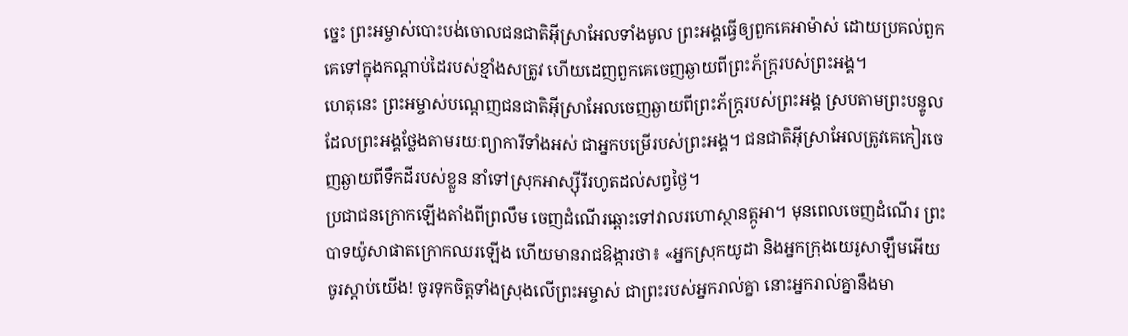ច្នេះ ព្រះអម្ចាស់បោះបង់ចោលជនជាតិអ៊ីស្រាអែលទាំងមូល ព្រះអង្គធ្វើឲ្យពួកគេអាម៉ាស់ ដោយប្រគល់ពួកគេទៅក្នុងកណ្ដាប់ដៃរបស់ខ្មាំងសត្រូវ ហើយដេញពួកគេចេញឆ្ងាយពីព្រះភ័ក្ត្ររបស់ព្រះអង្គ។
ហេតុនេះ ព្រះអម្ចាស់បណ្ដេញជនជាតិអ៊ីស្រាអែលចេញឆ្ងាយពីព្រះភ័ក្ត្ររបស់ព្រះអង្គ ស្របតាមព្រះបន្ទូលដែលព្រះអង្គថ្លែងតាមរយៈព្យាការីទាំងអស់ ជាអ្នកបម្រើរបស់ព្រះអង្គ។ ជនជាតិអ៊ីស្រាអែលត្រូវគេកៀរចេញឆ្ងាយពីទឹកដីរបស់ខ្លួន នាំទៅស្រុកអាស្ស៊ីរីរហូតដល់សព្វថ្ងៃ។
ប្រជាជនក្រោកឡើងតាំងពីព្រលឹម ចេញដំណើរឆ្ពោះទៅវាលរហោស្ថានត្កូអា។ មុនពេលចេញដំណើរ ព្រះបាទយ៉ូសាផាតក្រោកឈរឡើង ហើយមានរាជឱង្ការថា៖ «អ្នកស្រុកយូដា និងអ្នកក្រុងយេរូសាឡឹមអើយ ចូរស្ដាប់យើង! ចូរទុកចិត្តទាំងស្រុងលើព្រះអម្ចាស់ ជាព្រះរបស់អ្នករាល់គ្នា នោះអ្នករាល់គ្នានឹងមា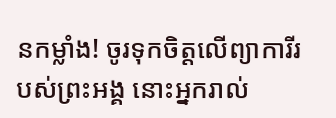នកម្លាំង! ចូរទុកចិត្តលើព្យាការីរបស់ព្រះអង្គ នោះអ្នករាល់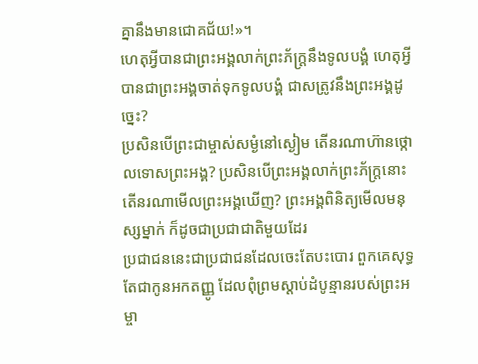គ្នានឹងមានជោគជ័យ!»។
ហេតុអ្វីបានជាព្រះអង្គលាក់ព្រះភ័ក្ត្រនឹងទូលបង្គំ ហេតុអ្វីបានជាព្រះអង្គចាត់ទុកទូលបង្គំ ជាសត្រូវនឹងព្រះអង្គដូច្នេះ?
ប្រសិនបើព្រះជាម្ចាស់សម្ងំនៅស្ងៀម តើនរណាហ៊ានថ្កោលទោសព្រះអង្គ? ប្រសិនបើព្រះអង្គលាក់ព្រះភ័ក្ត្រនោះ តើនរណាមើលព្រះអង្គឃើញ? ព្រះអង្គពិនិត្យមើលមនុស្សម្នាក់ ក៏ដូចជាប្រជាជាតិមួយដែរ
ប្រជាជននេះជាប្រជាជនដែលចេះតែបះបោរ ពួកគេសុទ្ធតែជាកូនអកតញ្ញូ ដែលពុំព្រមស្ដាប់ដំបូន្មានរបស់ព្រះអម្ចា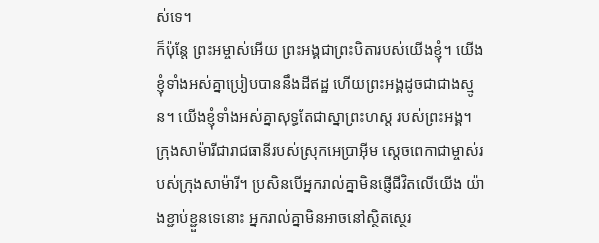ស់ទេ។
ក៏ប៉ុន្តែ ព្រះអម្ចាស់អើយ ព្រះអង្គជាព្រះបិតារបស់យើងខ្ញុំ។ យើងខ្ញុំទាំងអស់គ្នាប្រៀបបាននឹងដីឥដ្ឋ ហើយព្រះអង្គដូចជាជាងស្មូន។ យើងខ្ញុំទាំងអស់គ្នាសុទ្ធតែជាស្នាព្រះហស្ដ របស់ព្រះអង្គ។
ក្រុងសាម៉ារីជារាជធានីរបស់ស្រុកអេប្រាអ៊ីម ស្ដេចពេកាជាម្ចាស់របស់ក្រុងសាម៉ារី។ ប្រសិនបើអ្នករាល់គ្នាមិនផ្ញើជីវិតលើយើង យ៉ាងខ្ជាប់ខ្ជួនទេនោះ អ្នករាល់គ្នាមិនអាចនៅស្ថិតស្ថេរ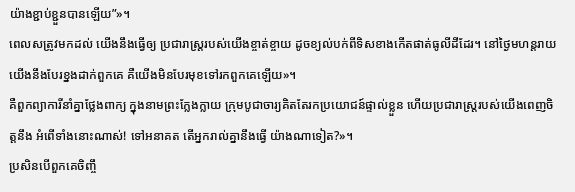យ៉ាងខ្ជាប់ខ្ជួនបានឡើយ”»។
ពេលសត្រូវមកដល់ យើងនឹងធ្វើឲ្យ ប្រជារាស្ត្ររបស់យើងខ្ចាត់ខ្ចាយ ដូចខ្យល់បក់ពីទិសខាងកើតផាត់ធូលីដីដែរ។ នៅថ្ងៃមហន្តរាយ យើងនឹងបែរខ្នងដាក់ពួកគេ គឺយើងមិនបែរមុខទៅរកពួកគេឡើយ»។
គឺពួកព្យាការីនាំគ្នាថ្លែងពាក្យ ក្នុងនាមព្រះក្លែងក្លាយ ក្រុមបូជាចារ្យគិតតែរកប្រយោជន៍ផ្ទាល់ខ្លួន ហើយប្រជារាស្ត្ររបស់យើងពេញចិត្តនឹង អំពើទាំងនោះណាស់! ទៅអនាគត តើអ្នករាល់គ្នានឹងធ្វើ យ៉ាងណាទៀត?»។
ប្រសិនបើពួកគេចិញ្ចឹ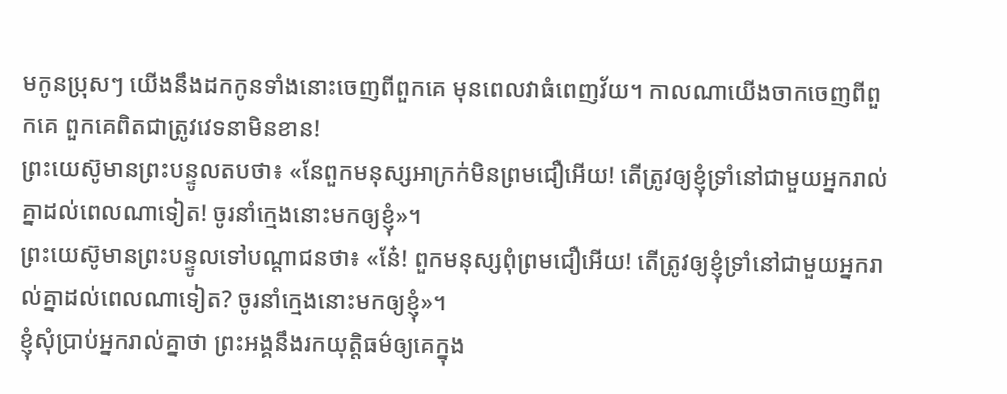មកូនប្រុសៗ យើងនឹងដកកូនទាំងនោះចេញពីពួកគេ មុនពេលវាធំពេញវ័យ។ កាលណាយើងចាកចេញពីពួកគេ ពួកគេពិតជាត្រូវវេទនាមិនខាន!
ព្រះយេស៊ូមានព្រះបន្ទូលតបថា៖ «នែពួកមនុស្សអាក្រក់មិនព្រមជឿអើយ! តើត្រូវឲ្យខ្ញុំទ្រាំនៅជាមួយអ្នករាល់គ្នាដល់ពេលណាទៀត! ចូរនាំក្មេងនោះមកឲ្យខ្ញុំ»។
ព្រះយេស៊ូមានព្រះបន្ទូលទៅបណ្ដាជនថា៖ «នែ៎! ពួកមនុស្សពុំព្រមជឿអើយ! តើត្រូវឲ្យខ្ញុំទ្រាំនៅជាមួយអ្នករាល់គ្នាដល់ពេលណាទៀត? ចូរនាំក្មេងនោះមកឲ្យខ្ញុំ»។
ខ្ញុំសុំប្រាប់អ្នករាល់គ្នាថា ព្រះអង្គនឹងរកយុត្តិធម៌ឲ្យគេក្នុង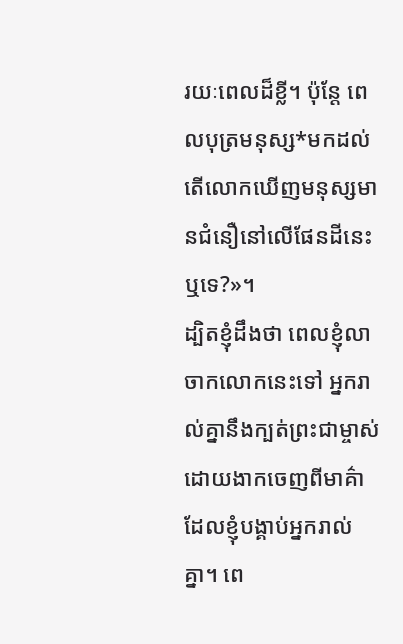រយៈពេលដ៏ខ្លី។ ប៉ុន្តែ ពេលបុត្រមនុស្ស*មកដល់ តើលោកឃើញមនុស្សមានជំនឿនៅលើផែនដីនេះឬទេ?»។
ដ្បិតខ្ញុំដឹងថា ពេលខ្ញុំលាចាកលោកនេះទៅ អ្នករាល់គ្នានឹងក្បត់ព្រះជាម្ចាស់ ដោយងាកចេញពីមាគ៌ាដែលខ្ញុំបង្គាប់អ្នករាល់គ្នា។ ពេ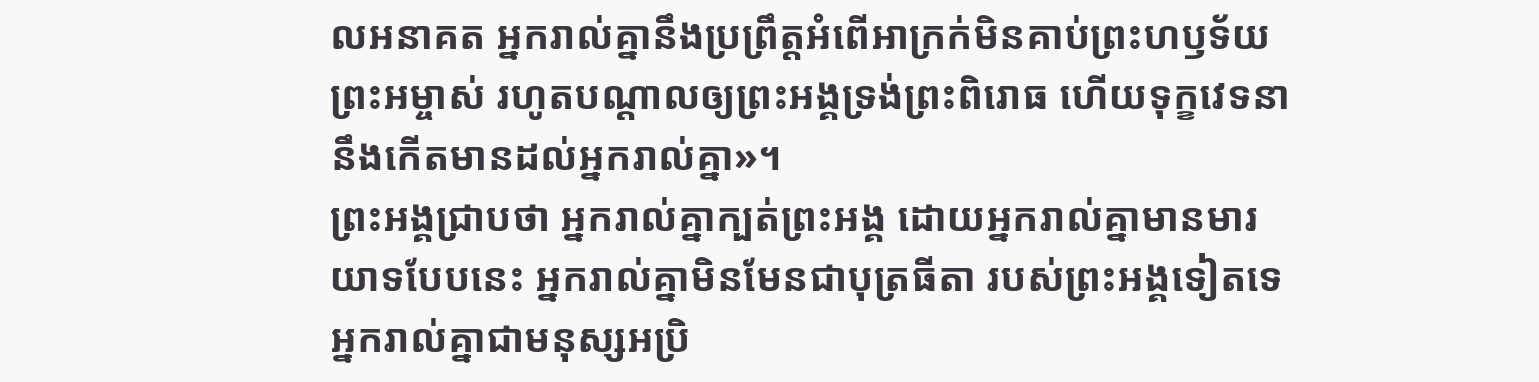លអនាគត អ្នករាល់គ្នានឹងប្រព្រឹត្តអំពើអាក្រក់មិនគាប់ព្រះហឫទ័យព្រះអម្ចាស់ រហូតបណ្ដាលឲ្យព្រះអង្គទ្រង់ព្រះពិរោធ ហើយទុក្ខវេទនានឹងកើតមានដល់អ្នករាល់គ្នា»។
ព្រះអង្គជ្រាបថា អ្នករាល់គ្នាក្បត់ព្រះអង្គ ដោយអ្នករាល់គ្នាមានមារយាទបែបនេះ អ្នករាល់គ្នាមិនមែនជាបុត្រធីតា របស់ព្រះអង្គទៀតទេ អ្នករាល់គ្នាជាមនុស្សអប្រិ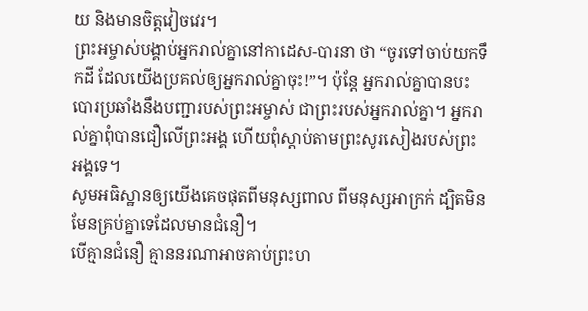យ និងមានចិត្តវៀចវេរ។
ព្រះអម្ចាស់បង្គាប់អ្នករាល់គ្នានៅកាដេស-បារនា ថា “ចូរទៅចាប់យកទឹកដី ដែលយើងប្រគល់ឲ្យអ្នករាល់គ្នាចុះ!”។ ប៉ុន្តែ អ្នករាល់គ្នាបានបះបោរប្រឆាំងនឹងបញ្ជារបស់ព្រះអម្ចាស់ ជាព្រះរបស់អ្នករាល់គ្នា។ អ្នករាល់គ្នាពុំបានជឿលើព្រះអង្គ ហើយពុំស្ដាប់តាមព្រះសូរសៀងរបស់ព្រះអង្គទេ។
សូមអធិស្ឋានឲ្យយើងគេចផុតពីមនុស្សពាល ពីមនុស្សអាក្រក់ ដ្បិតមិនមែនគ្រប់គ្នាទេដែលមានជំនឿ។
បើគ្មានជំនឿ គ្មាននរណាអាចគាប់ព្រះហ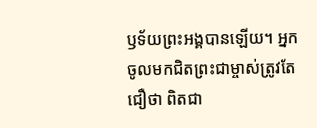ឫទ័យព្រះអង្គបានឡើយ។ អ្នកចូលមកជិតព្រះជាម្ចាស់ត្រូវតែជឿថា ពិតជា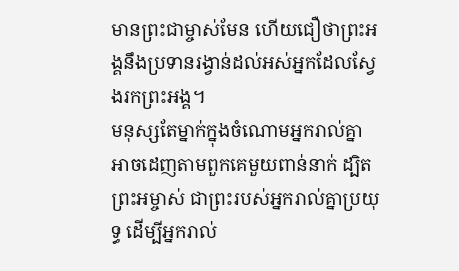មានព្រះជាម្ចាស់មែន ហើយជឿថាព្រះអង្គនឹងប្រទានរង្វាន់ដល់អស់អ្នកដែលស្វែងរកព្រះអង្គ។
មនុស្សតែម្នាក់ក្នុងចំណោមអ្នករាល់គ្នា អាចដេញតាមពួកគេមួយពាន់នាក់ ដ្បិតព្រះអម្ចាស់ ជាព្រះរបស់អ្នករាល់គ្នាប្រយុទ្ធ ដើម្បីអ្នករាល់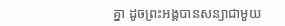គ្នា ដូចព្រះអង្គបានសន្យាជាមួយ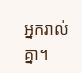អ្នករាល់គ្នា។